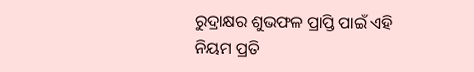ରୁଦ୍ରାକ୍ଷର ଶୁଭଫଳ ପ୍ରାପ୍ତି ପାଇଁ ଏହି ନିୟମ ପ୍ରତି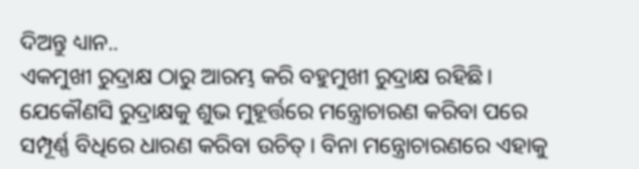ଦିଅନ୍ତୁ ଧ୍ୟାନ..
ଏକମୁଖୀ ରୁଦ୍ରାକ୍ଷ ଠାରୁ ଆରମ୍ଭ କରି ବହୁମୁଖୀ ରୁଦ୍ରାକ୍ଷ ରହିଛି। ଯେକୌଣସି ରୁଦ୍ରାକ୍ଷକୁ ଶୁଭ ମୁହୂର୍ତ୍ତରେ ମନ୍ତ୍ରୋଚାରଣ କରିବା ପରେ ସମ୍ପୂର୍ଣ୍ଣ ବିଧିରେ ଧାରଣ କରିବା ଉଚିତ୍। ବିନା ମନ୍ତ୍ରୋଚାରଣରେ ଏହାକୁ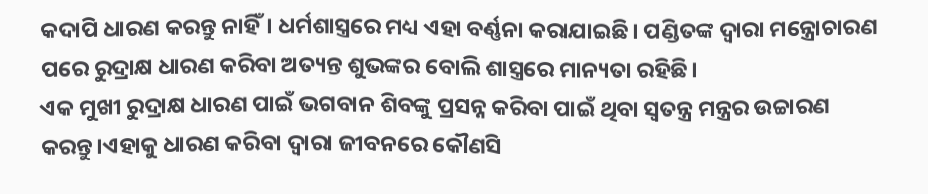କଦାପି ଧାରଣ କରନ୍ତୁ ନାହିଁ। ଧର୍ମଶାସ୍ତ୍ରରେ ମଧ୍ୟ ଏହା ବର୍ଣ୍ଣନା କରାଯାଇଛି। ପଣ୍ଡିତଙ୍କ ଦ୍ୱାରା ମନ୍ତ୍ରୋଚାରଣ ପରେ ରୁଦ୍ରାକ୍ଷ ଧାରଣ କରିବା ଅତ୍ୟନ୍ତ ଶୁଭଙ୍କର ବୋଲି ଶାସ୍ତ୍ରରେ ମାନ୍ୟତା ରହିଛି।
ଏକ ମୁଖୀ ରୁଦ୍ରାକ୍ଷ ଧାରଣ ପାଇଁ ଭଗବାନ ଶିବଙ୍କୁ ପ୍ରସନ୍ନ କରିବା ପାଇଁ ଥିବା ସ୍ୱତନ୍ତ୍ର ମନ୍ତ୍ରର ଉଚ୍ଚାରଣ କରନ୍ତୁ।ଏହାକୁ ଧାରଣ କରିବା ଦ୍ୱାରା ଜୀବନରେ କୌଣସି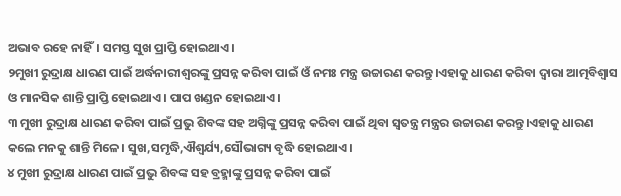ଅଭାବ ରହେ ନାହିଁ। ସମସ୍ତ ସୁଖ ପ୍ରାପ୍ତି ହୋଇଥାଏ।
୨ମୁଖୀ ରୁଦ୍ରାକ୍ଷ ଧାରଣ ପାଇଁ ଅର୍ଦ୍ଧନାରୀଶ୍ୱରଙ୍କୁ ପ୍ରସନ୍ନ କରିବା ପାଇଁ ଓଁ ନମଃ ମନ୍ତ୍ର ଉଚ୍ଚାରଣ କରନ୍ତୁ।ଏହାକୁ ଧାରଣ କରିବା ଦ୍ୱାରା ଆତ୍ମବିଶ୍ୱାସ ଓ ମାନସିକ ଶାନ୍ତି ପ୍ରାପ୍ତି ହୋଇଥାଏ। ପାପ ଖଣ୍ଡନ ହୋଇଥାଏ।
୩ ମୁଖୀ ରୁଦ୍ରାକ୍ଷ ଧାରଣ କରିବା ପାଇଁ ପ୍ରଭୁ ଶିବଙ୍କ ସହ ଅଗ୍ନିଙ୍କୁ ପ୍ରସନ୍ନ କରିବା ପାଇଁ ଥିବା ସ୍ୱତନ୍ତ୍ର ମନ୍ତ୍ରର ଉଚ୍ଚାରଣ କରନ୍ତୁ।ଏହାକୁ ଧାରଣ କଲେ ମନକୁ ଶାନ୍ତି ମିଳେ। ସୁଖ,ସମୃଦ୍ଧି,ଐଶ୍ୱର୍ଯ୍ୟ,ସୌଭାଗ୍ୟ ବୃଦ୍ଧି ହୋଇଥାଏ।
୪ ମୁଖୀ ରୁଦ୍ରାକ୍ଷ ଧାରଣ ପାଇଁ ପ୍ରଭୁ ଶିବଙ୍କ ସହ ବ୍ରହ୍ମାଙ୍କୁ ପ୍ରସନ୍ନ କରିବା ପାଇଁ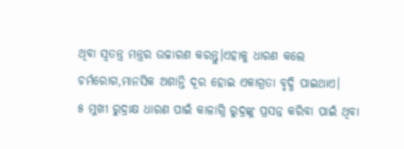ଥିବା ସ୍ୱତନ୍ତ୍ର ମନ୍ତ୍ରର ଉଚ୍ଚାରଣ କରନ୍ତୁ।ଏହାକୁ ଧାରଣ କଲେ ଚର୍ମରୋଗ,ମାନସିକ ଅଶାନ୍ତି ଦୂର ହୋଇ ଏକାଗ୍ରତା ବୃଦ୍ଧି ପାଇଥାଏ।
୫ ମୁଖୀ ରୁଦ୍ରାକ୍ଷ ଧାରଣ ପାଇଁ କାଳାଗ୍ନି ରୁଦ୍ରଙ୍କୁ ପ୍ରସନ୍ନ କରିବା ପାଇଁ ଥିବା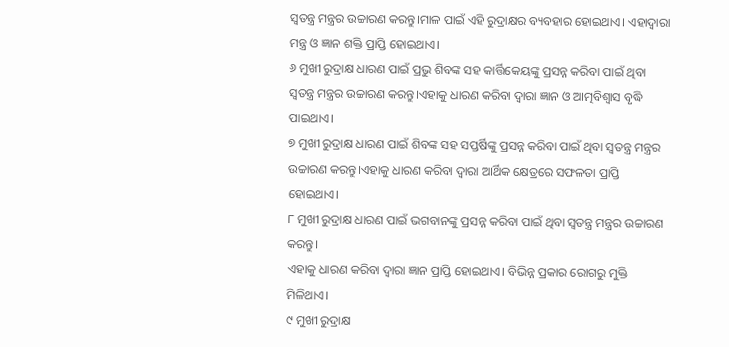ସ୍ୱତନ୍ତ୍ର ମନ୍ତ୍ରର ଉଚ୍ଚାରଣ କରନ୍ତୁ।ମାଳ ପାଇଁ ଏହି ରୁଦ୍ରାକ୍ଷର ବ୍ୟବହାର ହୋଇଥାଏ। ଏହାଦ୍ୱାରା ମନ୍ତ୍ର ଓ ଜ୍ଞାନ ଶକ୍ତି ପ୍ରାପ୍ତି ହୋଇଥାଏ।
୬ ମୁଖୀ ରୁଦ୍ରାକ୍ଷ ଧାରଣ ପାଇଁ ପ୍ରଭୁ ଶିବଙ୍କ ସହ କାର୍ତ୍ତିକେୟଙ୍କୁ ପ୍ରସନ୍ନ କରିବା ପାଇଁ ଥିବା ସ୍ୱତନ୍ତ୍ର ମନ୍ତ୍ରର ଉଚ୍ଚାରଣ କରନ୍ତୁ।ଏହାକୁ ଧାରଣ କରିବା ଦ୍ୱାରା ଜ୍ଞାନ ଓ ଆତ୍ମବିଶ୍ୱାସ ବୃଦ୍ଧି ପାଇଥାଏ।
୭ ମୁଖୀ ରୁଦ୍ରାକ୍ଷ ଧାରଣ ପାଇଁ ଶିବଙ୍କ ସହ ସପ୍ତର୍ଷିଙ୍କୁ ପ୍ରସନ୍ନ କରିବା ପାଇଁ ଥିବା ସ୍ୱତନ୍ତ୍ର ମନ୍ତ୍ରର ଉଚ୍ଚାରଣ କରନ୍ତୁ।ଏହାକୁ ଧାରଣ କରିବା ଦ୍ୱାରା ଆର୍ଥିକ କ୍ଷେତ୍ରରେ ସଫଳତା ପ୍ରାପ୍ତି ହୋଇଥାଏ।
୮ ମୁଖୀ ରୁଦ୍ରାକ୍ଷ ଧାରଣ ପାଇଁ ଭଗବାନଙ୍କୁ ପ୍ରସନ୍ନ କରିବା ପାଇଁ ଥିବା ସ୍ୱତନ୍ତ୍ର ମନ୍ତ୍ରର ଉଚ୍ଚାରଣ କରନ୍ତୁ।
ଏହାକୁ ଧାରଣ କରିବା ଦ୍ୱାରା ଜ୍ଞାନ ପ୍ରାପ୍ତି ହୋଇଥାଏ। ବିଭିନ୍ନ ପ୍ରକାର ରୋଗରୁ ମୁକ୍ତି ମିଳିଥାଏ।
୯ ମୁଖୀ ରୁଦ୍ରାକ୍ଷ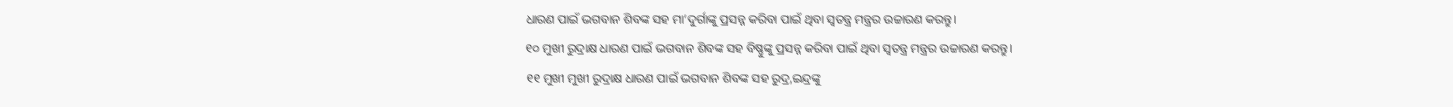ଧାରଣ ପାଇଁ ଭଗବାନ ଶିବଙ୍କ ସହ ମା’ଦୁର୍ଗାଙ୍କୁ ପ୍ରସନ୍ନ କରିବା ପାଇଁ ଥିବା ସ୍ୱତନ୍ତ୍ର ମନ୍ତ୍ରର ଉଚ୍ଚାରଣ କରନ୍ତୁ।
୧୦ ମୁଖୀ ରୁଦ୍ରାକ୍ଷ ଧାରଣ ପାଇଁ ଭଗବାନ ଶିବଙ୍କ ସହ ବିଷ୍ଣୁଙ୍କୁ ପ୍ରସନ୍ନ କରିବା ପାଇଁ ଥିବା ସ୍ୱତନ୍ତ୍ର ମନ୍ତ୍ରର ଉଚ୍ଚାରଣ କରନ୍ତୁ।
୧୧ ମୁଖୀ ମୁଖୀ ରୁଦ୍ରାକ୍ଷ ଧାରଣ ପାଇଁ ଭଗବାନ ଶିବଙ୍କ ସହ ରୁଦ୍ର,ଇନ୍ଦ୍ରଙ୍କୁ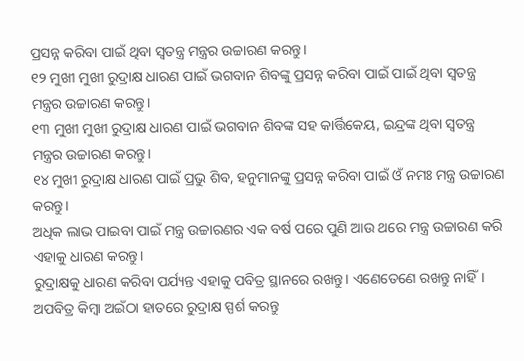ପ୍ରସନ୍ନ କରିବା ପାଇଁ ଥିବା ସ୍ୱତନ୍ତ୍ର ମନ୍ତ୍ରର ଉଚ୍ଚାରଣ କରନ୍ତୁ।
୧୨ ମୁଖୀ ମୁଖୀ ରୁଦ୍ରାକ୍ଷ ଧାରଣ ପାଇଁ ଭଗବାନ ଶିବଙ୍କୁ ପ୍ରସନ୍ନ କରିବା ପାଇଁ ପାଇଁ ଥିବା ସ୍ୱତନ୍ତ୍ର ମନ୍ତ୍ରର ଉଚ୍ଚାରଣ କରନ୍ତୁ।
୧୩ ମୁଖୀ ମୁଖୀ ରୁଦ୍ରାକ୍ଷ ଧାରଣ ପାଇଁ ଭଗବାନ ଶିବଙ୍କ ସହ କାର୍ତ୍ତିକେୟ, ଇନ୍ଦ୍ରଙ୍କ ଥିବା ସ୍ୱତନ୍ତ୍ର ମନ୍ତ୍ରର ଉଚ୍ଚାରଣ କରନ୍ତୁ।
୧୪ ମୁଖୀ ରୁଦ୍ରାକ୍ଷ ଧାରଣ ପାଇଁ ପ୍ରଭୁ ଶିବ, ହନୁମାନଙ୍କୁ ପ୍ରସନ୍ନ କରିବା ପାଇଁ ଓଁ ନମଃ ମନ୍ତ୍ର ଉଚ୍ଚାରଣ କରନ୍ତୁ।
ଅଧିକ ଲାଭ ପାଇବା ପାଇଁ ମନ୍ତ୍ର ଉଚ୍ଚାରଣର ଏକ ବର୍ଷ ପରେ ପୁଣି ଆଉ ଥରେ ମନ୍ତ୍ର ଉଚ୍ଚାରଣ କରି ଏହାକୁ ଧାରଣ କରନ୍ତୁ।
ରୁଦ୍ରାକ୍ଷକୁ ଧାରଣ କରିବା ପର୍ଯ୍ୟନ୍ତ ଏହାକୁ ପବିତ୍ର ସ୍ଥାନରେ ରଖନ୍ତୁ। ଏଣେତେଣେ ରଖନ୍ତୁ ନାହିଁ। ଅପବିତ୍ର କିମ୍ବା ଅଇଁଠା ହାତରେ ରୁଦ୍ରାକ୍ଷ ସ୍ପର୍ଶ କରନ୍ତୁ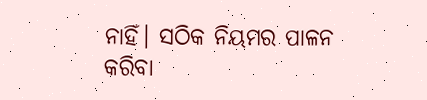ନାହିଁ। ସଠିକ ନିୟମର ପାଳନ କରିବା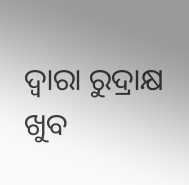ଦ୍ୱାରା ରୁଦ୍ରାକ୍ଷ ଖୁବ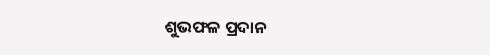ଶୁଭଫଳ ପ୍ରଦାନ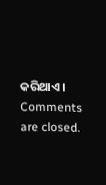କରିଥାଏ।
Comments are closed.